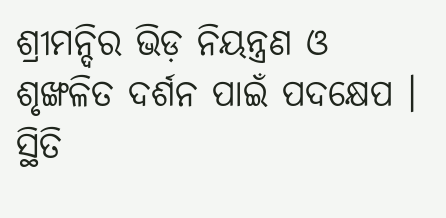ଶ୍ରୀମନ୍ଦିର ଭିଡ଼ ନିୟନ୍ତ୍ରଣ ଓ ଶୃଙ୍ଖଳିତ ଦର୍ଶନ ପାଇଁ ପଦକ୍ଷେପ । ସ୍ଥିତି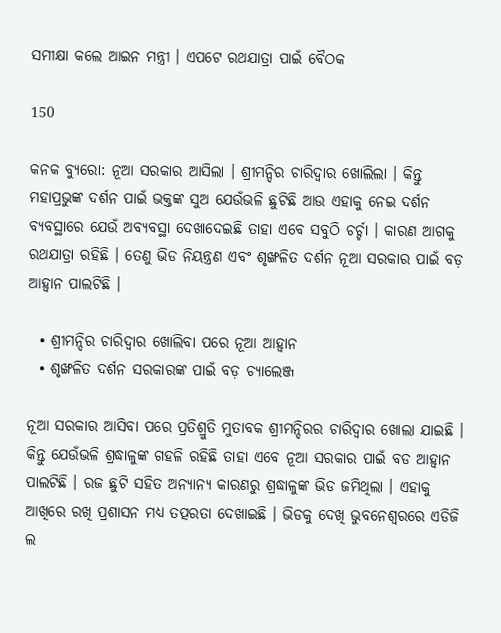ସମୀକ୍ଷା କଲେ ଆଇନ ମନ୍ତ୍ରୀ । ଏପଟେ ରଥଯାତ୍ରା ପାଇଁ ବୈଠକ

150

କନକ ବ୍ୟୁରୋ: ନୂଆ ସରକାର ଆସିଲା । ଶ୍ରୀମନ୍ଦିର ଚାରିଦ୍ୱାର ଖୋଲିଲା । କିନ୍ତୁ ମହାପ୍ରଭୁଙ୍କ ଦର୍ଶନ ପାଇଁ ଭକ୍ତଙ୍କ ସୁଅ ଯେଉଁଭଳି ଛୁଟିଛି ଆଉ ଏହାକୁ ନେଇ ଦର୍ଶନ ବ୍ୟବସ୍ଥାରେ ଯେଉଁ ଅବ୍ୟବସ୍ଥା ଦେଖାଦେଇଛି ତାହା ଏବେ ସବୁଠି ଚର୍ଚ୍ଚା । କାରଣ ଆଗକୁ ରଥଯାତ୍ରା ରହିଛି । ତେଣୁ ଭିଡ ନିୟନ୍ତ୍ରଣ ଏବଂ ଶୃଙ୍ଖଳିତ ଦର୍ଶନ ନୂଆ ସରକାର ପାଇଁ ବଡ଼ ଆହ୍ୱାନ ପାଲଟିଛି ।

  • ଶ୍ରୀମନ୍ଦିର ଚାରିଦ୍ୱାର ଖୋଲିବା ପରେ ନୂଆ ଆହ୍ୱାନ
  • ଶୃଙ୍ଖଳିତ ଦର୍ଶନ ସରକାରଙ୍କ ପାଇଁ ବଡ଼ ଚ୍ୟାଲେଞ୍ଜ

ନୂଆ ସରକାର ଆସିବା ପରେ ପ୍ରତିଶ୍ରୁତି ମୁତାବକ ଶ୍ରୀମନ୍ଦିରର ଚାରିଦ୍ୱାର ଖୋଲା ଯାଇଛି । କିନ୍ତୁ ଯେଉଁଭଳି ଶ୍ରଦ୍ଧାଳୁଙ୍କ ଗହଳି ରହିଛି ତାହା ଏବେ ନୂଆ ସରକାର ପାଇଁ ବଡ ଆହ୍ୱାନ ପାଲଟିଛି । ରଜ ଛୁଟି ସହିତ ଅନ୍ୟାନ୍ୟ କାରଣରୁ ଶ୍ରଦ୍ଧାଳୁଙ୍କ ଭିଡ ଜମିଥିଲା । ଏହାକୁ ଆଖିରେ ରଖି ପ୍ରଶାସନ ମଧ୍ୟ ତତ୍ପରତା ଦେଖାଇଛି । ଭିଡକୁ ଦେଖି ଭୁବନେଶ୍ୱରରେ ଏଡିଜି ଲ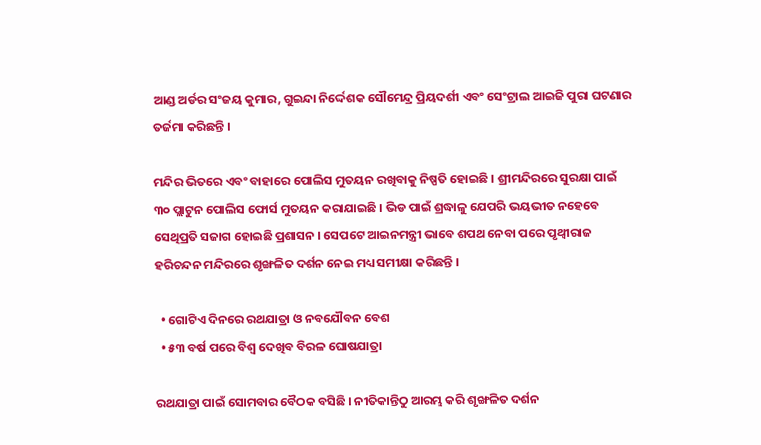ଆଣ୍ଡ ଅର୍ଡର ସଂଜୟ କୁମାର, ଗୁଇନ୍ଦା ନିର୍ଦ୍ଦେଶକ ସୌମେନ୍ଦ୍ର ପ୍ରିୟଦର୍ଶୀ ଏବଂ ସେଂଟ୍ରାଲ ଆଇଜି ପୁରା ଘଟଣାର ତର୍ଜମା କରିଛନ୍ତି ।

ମନ୍ଦିର ଭିତରେ ଏବଂ ବାହାରେ ପୋଲିସ ମୁତୟନ ରଖିବାକୁ ନିଷ୍ପତି ହୋଇଛି । ଶ୍ରୀମନ୍ଦିରରେ ସୁରକ୍ଷା ପାଇଁ ୩୦ ପ୍ଲାଟୁନ ପୋଲିସ ଫୋର୍ସ ମୁତୟନ କରାଯାଇଛି । ଭିଡ ପାଇଁ ଶ୍ରଦ୍ଧାଳୁ ଯେପରି ଭୟଭୀତ ନହେବେ ସେଥିପ୍ରତି ସଜାଗ ହୋଇଛି ପ୍ରଶାସନ । ସେପଟେ ଆଇନମନ୍ତ୍ରୀ ଭାବେ ଶପଥ ନେବା ପରେ ପୃଥ୍ୱୀରାଜ ହରିଚନ୍ଦନ ମନ୍ଦିରରେ ଶୃଙ୍ଖଳିତ ଦର୍ଶନ ନେଇ ମଧ୍ୟ ସମୀକ୍ଷା କରିଛନ୍ତି ।

  • ଗୋଟିଏ ଦିନରେ ରଥଯାତ୍ରା ଓ ନବଯୌବନ ବେଶ
  • ୫୩ ବର୍ଷ ପରେ ବିଶ୍ୱ ଦେଖିବ ବିରଳ ଘୋଷଯାତ୍ରା

ରଥଯାତ୍ରା ପାଇଁ ସୋମବାର ବୈଠକ ବସିଛି । ନୀତିକାନ୍ତିଠୁ ଆରମ୍ଭ କରି ଶୃଙ୍ଖଳିତ ଦର୍ଶନ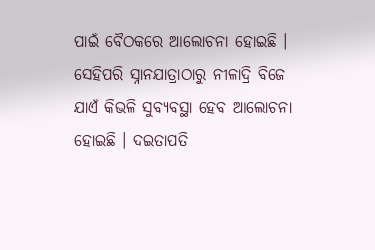ପାଇଁ ବୈଠକରେ ଆଲୋଚନା ହୋଇଛି । ସେହିପରି ସ୍ନାନଯାତ୍ରାଠାରୁ ନୀଳାଦ୍ରି ବିଜେ ଯାଏଁ କିଭଳି ସୁବ୍ୟବସ୍ଥା ହେବ ଆଲୋଚନା ହୋଇଛି । ଦଇତାପତି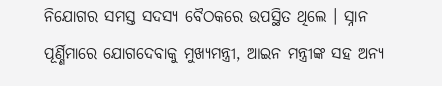ନିଯୋଗର ସମସ୍ତ ସଦସ୍ୟ ବୈଠକରେ ଉପସ୍ଥିତ ଥିଲେ । ସ୍ନାନ ପୂର୍ଣ୍ଣିମାରେ ଯୋଗଦେବାକୁ ମୁଖ୍ୟମନ୍ତ୍ରୀ, ଆଇନ ମନ୍ତ୍ରୀଙ୍କ ସହ ଅନ୍ୟ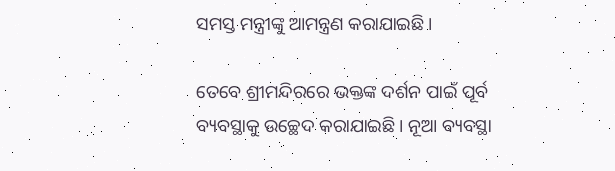ସମସ୍ତ ମନ୍ତ୍ରୀଙ୍କୁ ଆମନ୍ତ୍ରଣ କରାଯାଇଛି ।

ତେବେ ଶ୍ରୀମନ୍ଦିରରେ ଭକ୍ତଙ୍କ ଦର୍ଶନ ପାଇଁ ପୂର୍ବ ବ୍ୟବସ୍ଥାକୁ ଉଚ୍ଛେଦ କରାଯାଇଛି । ନୂଆ ବ୍ୟବସ୍ଥା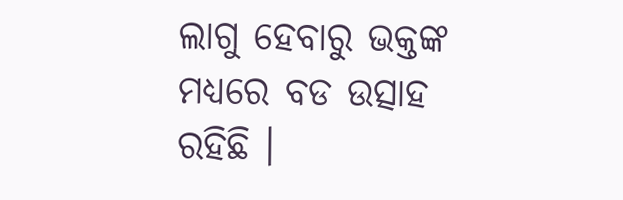ଲାଗୁ ହେବାରୁ ଭକ୍ତଙ୍କ ମଧ୍ୟରେ ବଡ ଉତ୍ସାହ ରହିଛି ।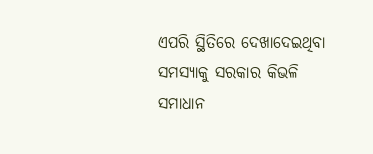ଏପରି ସ୍ଥିତିରେ ଦେଖାଦେଇଥିବା ସମସ୍ୟାକୁ ସରକାର କିଭଳି ସମାଧାନ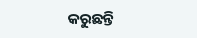କରୁଛନ୍ତି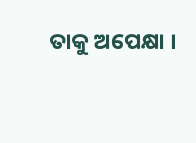ତାକୁ ଅପେକ୍ଷା ।